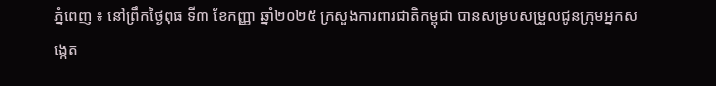ភ្នំពេញ ៖ នៅព្រឹកថ្ងៃពុធ ទី៣ ខែកញ្ញា ឆ្នាំ២០២៥ ក្រសួងការពារជាតិកម្ពុជា បានសម្របសម្រួលជូនក្រុមអ្នកសង្កេត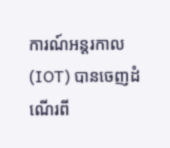ការណ៍អន្តរកាល (IOT) បានចេញដំណើរពី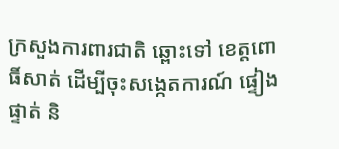ក្រសួងការពារជាតិ ឆ្ពោះទៅ ខេត្តពោធិ៍សាត់ ដើម្បីចុះសង្កេតការណ៍ ផ្ទៀងផ្ទាត់ និ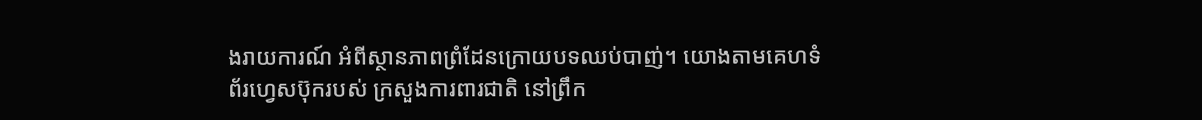ងរាយការណ៍ អំពីស្ថានភាពព្រំដែនក្រោយបទឈប់បាញ់។ យោងតាមគេហទំព័រហ្វេសប៊ុករបស់ ក្រសួងការពារជាតិ នៅព្រឹក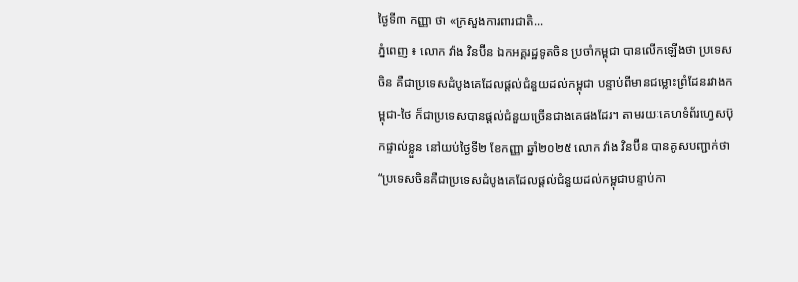ថ្ងៃទី៣ កញ្ញា ថា «ក្រសួងការពារជាតិ...
ភ្នំពេញ ៖ លោក វ៉ាង វិនប៊ីន ឯកអគ្គរដ្ឋទូតចិន ប្រចាំកម្ពុជា បានលេីកឡេីងថា ប្រទេសចិន គឺជាប្រទេសដំបូងគេដែលផ្តល់ជំនួយដល់កម្ពុជា បន្ទាប់ពីមានជម្លោះព្រំដែនរវាងកម្ពុជា-ថៃ ក៏ជាប្រទេសបានផ្តល់ជំនួយច្រើនជាងគេផងដែរ។ តាមរយៈគេហទំព័រហ្វេសប៊ុកផ្ទាល់ខ្លួន នៅយប់ថ្ងៃទី២ ខែកញ្ញា ឆ្នាំ២០២៥ លោក វ៉ាង វិនប៊ីន បានគូសបញ្ជាក់ថា “ប្រទេសចិនគឺជាប្រទេសដំបូងគេដែលផ្តល់ជំនួយដល់កម្ពុជាបន្ទាប់កា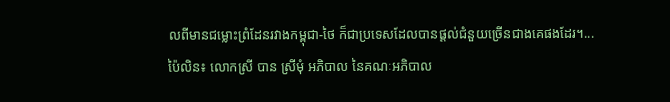លពីមានជម្លោះព្រំដែនរវាងកម្ពុជា-ថៃ ក៏ជាប្រទេសដែលបានផ្តល់ជំនួយច្រើនជាងគេផងដែរ។...
ប៉ៃលិន៖ លោកស្រី បាន ស្រីមុំ អភិបាល នៃគណៈអភិបាល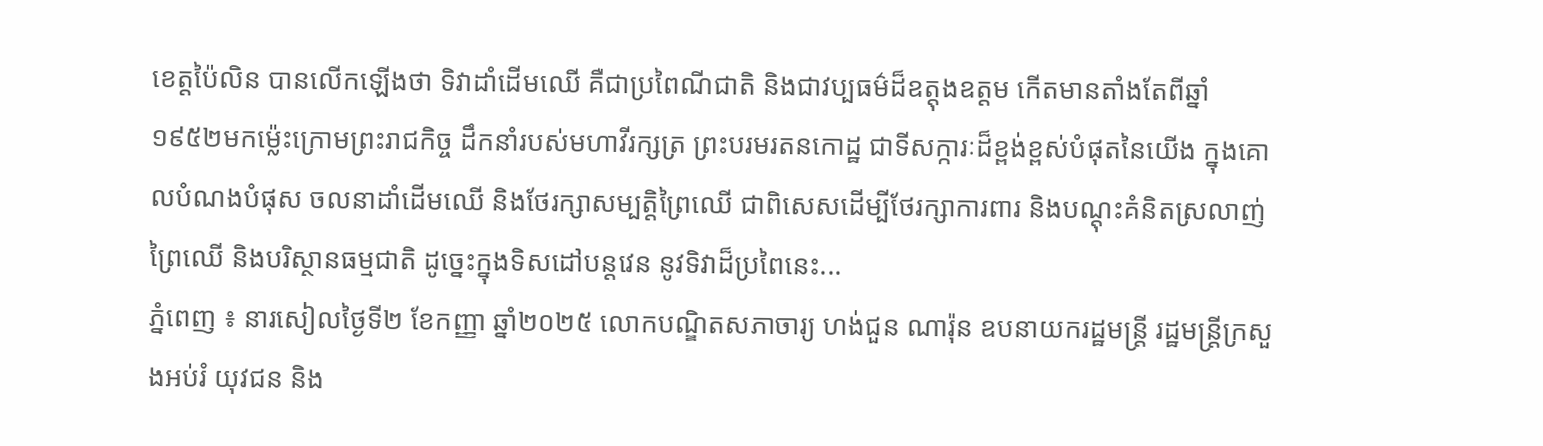ខេត្តប៉ៃលិន បានលើកឡើងថា ទិវាដាំដើមឈើ គឺជាប្រពៃណីជាតិ និងជាវប្បធម៌ដ៏ឧត្តុងឧត្តម កើតមានតាំងតែពីឆ្នាំ១៩៥២មកម្ល៉េះក្រោមព្រះរាជកិច្ច ដឹកនាំរបស់មហាវីរក្សត្រ ព្រះបរមរតនកោដ្ឋ ជាទីសក្ការៈដ៏ខ្ពង់ខ្ពស់បំផុតនៃយើង ក្នុងគោលបំណងបំផុស ចលនាដាំដើមឈើ និងថែរក្សាសម្បត្តិព្រៃឈើ ជាពិសេសដើម្បីថែរក្សាការពារ និងបណ្ដុះគំនិតស្រលាញ់ព្រៃឈើ និងបរិស្ថានធម្មជាតិ ដូច្នេះក្នុងទិសដៅបន្តវេន នូវទិវាដ៏ប្រពៃនេះ...
ភ្នំពេញ ៖ នារសៀលថ្ងៃទី២ ខែកញ្ញា ឆ្នាំ២០២៥ លោកបណ្ឌិតសភាចារ្យ ហង់ជួន ណារ៉ុន ឧបនាយករដ្ឋមន្ត្រី រដ្ឋមន្ត្រីក្រសួងអប់រំ យុវជន និង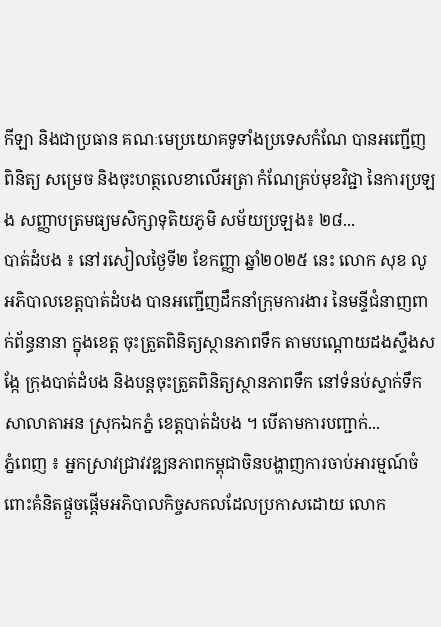កីឡា និងជាប្រធាន គណៈមេប្រយោគទូទាំងប្រទេសកំណែ បានអញ្ជើញពិនិត្យ សម្រេច និងចុះហត្ថលេខាលើអត្រា កំណែគ្រប់មុខវិជ្ជា នៃការប្រឡង សញ្ញាបត្រមធ្យមសិក្សាទុតិយភូមិ សម័យប្រឡង៖ ២៨...
បាត់ដំបង ៖ នៅរសៀលថ្ងៃទី២ ខែកញ្ញា ឆ្នាំ២០២៥ នេះ លោក សុខ លូ អភិបាលខេត្តបាត់ដំបង បានអញ្ជើញដឹកនាំក្រុមការងារ នៃមន្ទីជំនាញពាក់ព័ន្ធនានា ក្នុងខេត្ត ចុះត្រួតពិនិត្យស្ថានភាពទឹក តាមបណ្តោយដងស្ទឹងសង្កែ ក្រុងបាត់ដំបង និងបន្តចុះត្រួតពិនិត្យស្ថានភាពទឹក នៅទំនប់ស្ទាក់ទឹកសាលាតាអន ស្រុកឯកភ្នំ ខេត្តបាត់ដំបង ។ បើតាមការបញ្ជាក់...
ភ្នំពេញ ៖ អ្នកស្រាវជ្រាវវឌ្ឍនភាពកម្ពុជាចិនបង្ហាញការចាប់អារម្មណ៍ចំពោះគំនិតផ្តួចផ្តើមអភិបាលកិច្ចសកលដែលប្រកាសដោយ លោក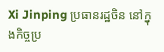Xi Jinping ប្រធានរដ្ឋចិន នៅក្នុងកិច្ចប្រ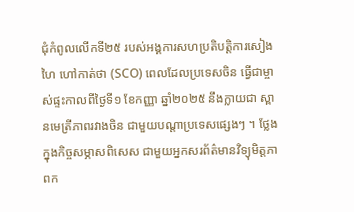ជុំកំពូលលើកទី២៥ របស់អង្គការសហប្រតិបត្តិការសៀងហៃ ហៅកាត់ថា (SCO) ពេលដែលប្រទេសចិន ធ្វើជាម្ចាស់ផ្ទះកាលពីថ្ងៃទី១ ខែកញ្ញា ឆ្នាំ២០២៥ នឹងក្លាយជា ស្ពានមេត្រីភាពរវាងចិន ជាមួយបណ្តាប្រទេសផ្សេងៗ ។ ថ្លែងក្នុងកិច្ចសម្ភាសពិសេស ជាមួយអ្នកសរព័ត៌មានវិទ្យុមិត្តភាពក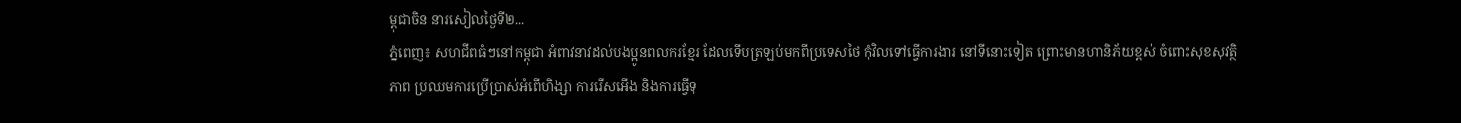ម្ពុជាចិន នារសៀលថ្ងៃទី២...
ភ្នំពេញ៖ សហជីពធំៗនៅកម្ពុជា អំពាវនាវដល់បងប្អូនពលករខ្មែរ ដែលទើបត្រឡប់មកពីប្រទេសថៃ កុំវិលទៅធ្វើការងារ នៅទីនោះទៀត ព្រោះមានហានិភ័យខ្ពស់ ចំពោះសុខសុវត្ថិភាព ប្រឈមការប្រើប្រាស់អំពើហិង្សា ការរើសអើង និងការធ្វើទុ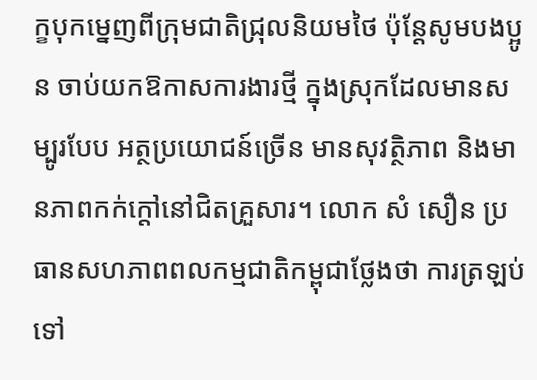ក្ខបុកម្នេញពីក្រុមជាតិជ្រុលនិយមថៃ ប៉ុន្តែសូមបងប្អូន ចាប់យកឱកាសការងារថ្មី ក្នុងស្រុកដែលមានសម្បូរបែប អត្ថប្រយោជន៍ច្រើន មានសុវត្ថិភាព និងមានភាពកក់ក្តៅនៅជិតគ្រួសារ។ លោក សំ សឿន ប្រធានសហភាពពលកម្មជាតិកម្ពុជាថ្លែងថា ការត្រឡប់ទៅ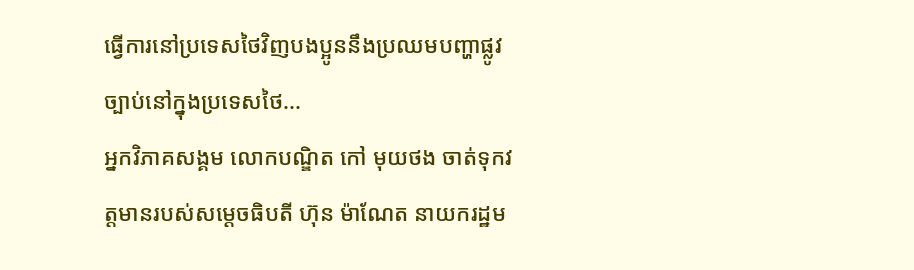ធ្វើការនៅប្រទេសថៃវិញបងប្អូននឹងប្រឈមបញ្ហាផ្លូវច្បាប់នៅក្នុងប្រទេសថៃ...
អ្នកវិភាគសង្គម លោកបណ្ឌិត កៅ មុយថង ចាត់ទុកវត្តមានរបស់សម្តេចធិបតី ហ៊ុន ម៉ាណែត នាយករដ្ឋម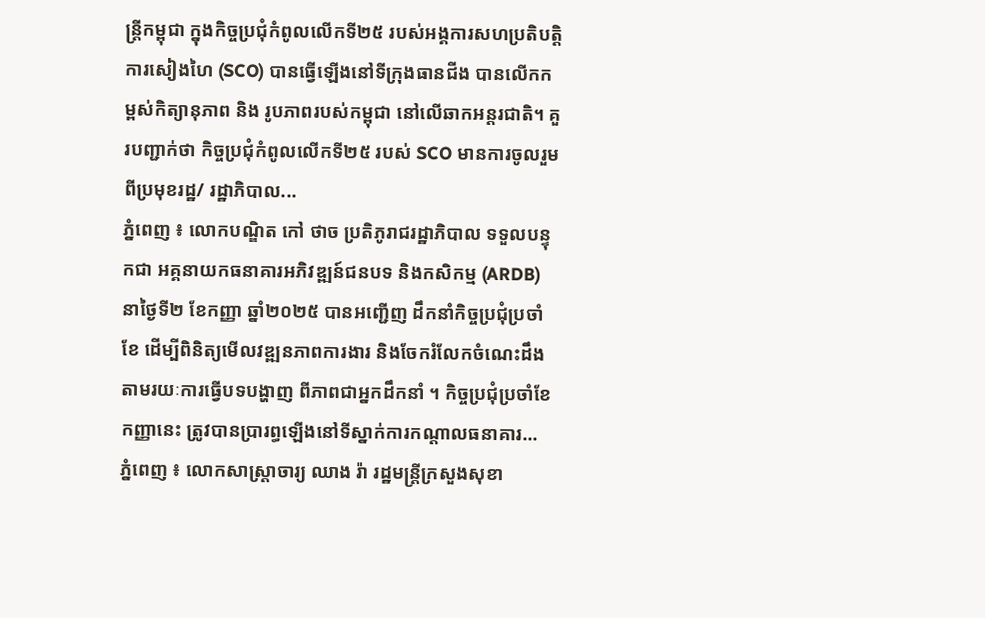ន្ត្រីកម្ពុជា ក្នុងកិច្ចប្រជុំកំពូលលើកទី២៥ របស់អង្គការសហប្រតិបត្តិការសៀងហៃ (SCO) បានធ្វើឡើងនៅទីក្រុងធានជីង បានលើកកម្ពស់កិត្យានុភាព និង រូបភាពរបស់កម្ពុជា នៅលើឆាកអន្តរជាតិ។ គួរបញ្ជាក់ថា កិច្ចប្រជុំកំពូលលើកទី២៥ របស់ SCO មានការចូលរួមពីប្រមុខរដ្ឋ/ រដ្ឋាភិបាល...
ភ្នំពេញ ៖ លោកបណ្ឌិត កៅ ថាច ប្រតិភូរាជរដ្ឋាភិបាល ទទួលបន្ទុកជា អគ្គនាយកធនាគារអភិវឌ្ឍន៍ជនបទ និងកសិកម្ម (ARDB) នាថ្ងៃទី២ ខែកញ្ញា ឆ្នាំ២០២៥ បានអញ្ជេីញ ដឹកនាំកិច្ចប្រជុំប្រចាំខែ ដើម្បីពិនិត្យមើលវឌ្ឍនភាពការងារ និងចែករំលែកចំណេះដឹង តាមរយៈការធ្វើបទបង្ហាញ ពីភាពជាអ្នកដឹកនាំ ។ កិច្ចប្រជុំប្រចាំខែកញ្ញានេះ ត្រូវបានប្រារព្ធឡើងនៅទីស្នាក់ការកណ្តាលធនាគារ...
ភ្នំពេញ ៖ លោកសាស្ត្រាចារ្យ ឈាង រ៉ា រដ្ឋមន្ត្រីក្រសួងសុខា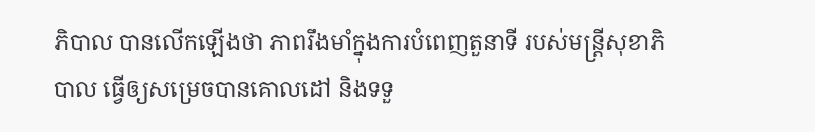ភិបាល បានលើកឡើងថា ភាពរឹងមាំក្នុងការបំពេញតួនាទី របស់មន្រ្តីសុខាភិបាល ធ្វើឲ្យសម្រេចបានគោលដៅ និងទទួ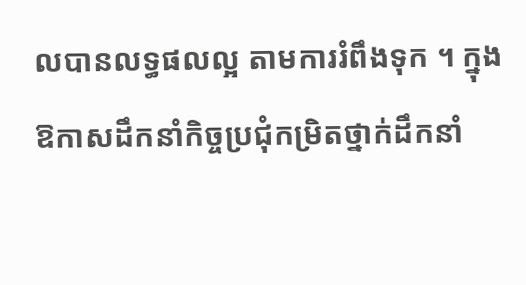លបានលទ្ធផលល្អ តាមការរំពឹងទុក ។ ក្នុងឱកាសដឹកនាំកិច្ចប្រជុំកម្រិតថ្នាក់ដឹកនាំ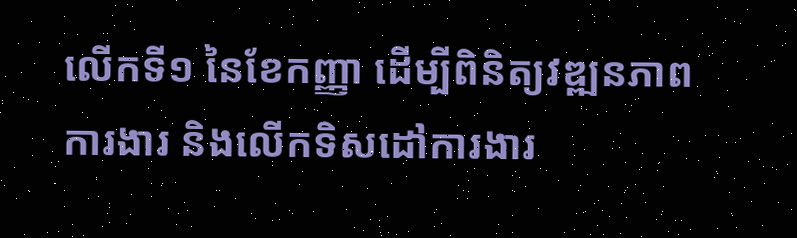លើកទី១ នៃខែកញ្ញា ដើម្បីពិនិត្យវឌ្ឍនភាពការងារ និងលើកទិសដៅការងារ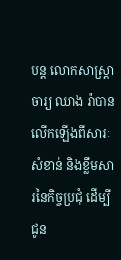បន្ត លោកសាស្ត្រាចារ្យ ឈាង រ៉ាបានលើកឡើងពីសារៈសំខាន់ និងខ្លឹមសារនៃកិច្ចប្រជុំ ដើម្បីជូន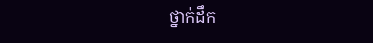ថ្នាក់ដឹក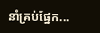នាំគ្រប់ផ្នែក...